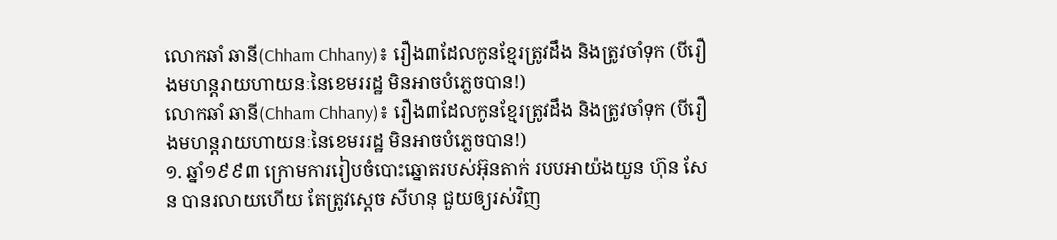លោកឆាំ ឆានី(Chham Chhany)៖ រឿង៣ដែលកូនខ្មែរត្រូវដឹង និងត្រូវចាំទុក (បីរឿងមហន្តរាយហាយនៈនៃខេមររដ្ឋ មិនអាចបំភ្លេចបាន!)
លោកឆាំ ឆានី(Chham Chhany)៖ រឿង៣ដែលកូនខ្មែរត្រូវដឹង និងត្រូវចាំទុក (បីរឿងមហន្តរាយហាយនៈនៃខេមររដ្ឋ មិនអាចបំភ្លេចបាន!)
១. ឆ្នាំ១៩៩៣ ក្រោមការរៀបចំបោះឆ្នោតរបស់អ៊ុនតាក់ របបអាយ៉ងយួន ហ៊ុន សែន បានរលាយហើយ តែត្រូវស្តេច សីហនុ ជួយឲ្យរស់វិញ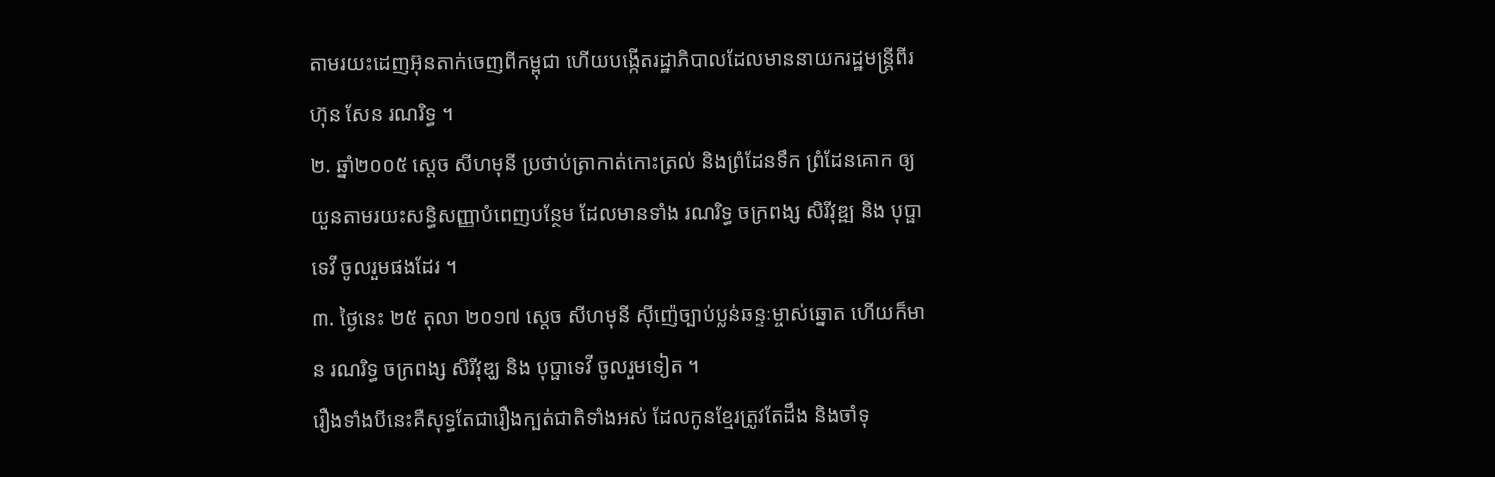តាមរយះដេញអ៊ុនតាក់ចេញពីកម្ពុជា ហើយបង្កើតរដ្ឋាភិបាលដែលមាននាយករដ្ឋមន្ត្រីពីរ ហ៊ុន សែន រណរិទ្ធ ។
២. ឆ្នាំ២០០៥ ស្តេច សីហមុនី ប្រថាប់ត្រាកាត់កោះត្រល់ និងព្រំដែនទឹក ព្រំដែនគោក ឲ្យយួនតាមរយះសន្ធិសញ្ញាបំពេញបន្ថែម ដែលមានទាំង រណរិទ្ធ ចក្រពង្ស សិរីវុឌ្ឍ និង បុប្ផាទេវី ចូលរួមផងដែរ ។
៣. ថ្ងៃនេះ ២៥ តុលា ២០១៧ ស្តេច សីហមុនី ស៊ីញ៉េច្បាប់ប្លន់ឆន្ទៈម្ចាស់ឆ្នោត ហើយក៏មាន រណរិទ្ធ ចក្រពង្ស សិរីវុឌ្ឃ និង បុប្ផាទេវី ចូលរួមទៀត ។
រឿងទាំងបីនេះគឺសុទ្ធតែជារឿងក្បត់ជាតិទាំងអស់ ដែលកូនខ្មែរត្រូវតែដឹង និងចាំទុ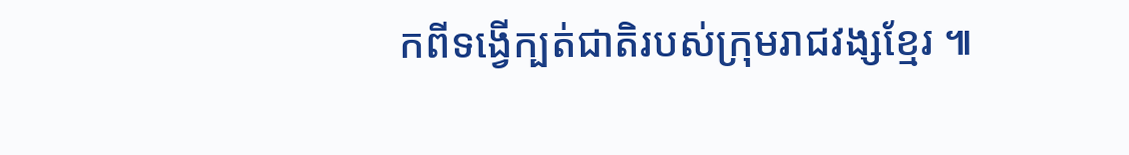កពីទង្វើក្បត់ជាតិរបស់ក្រុមរាជវង្សខ្មែរ ៕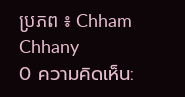ប្រភព ៖ Chham Chhany
0 ความคิดเห็น: